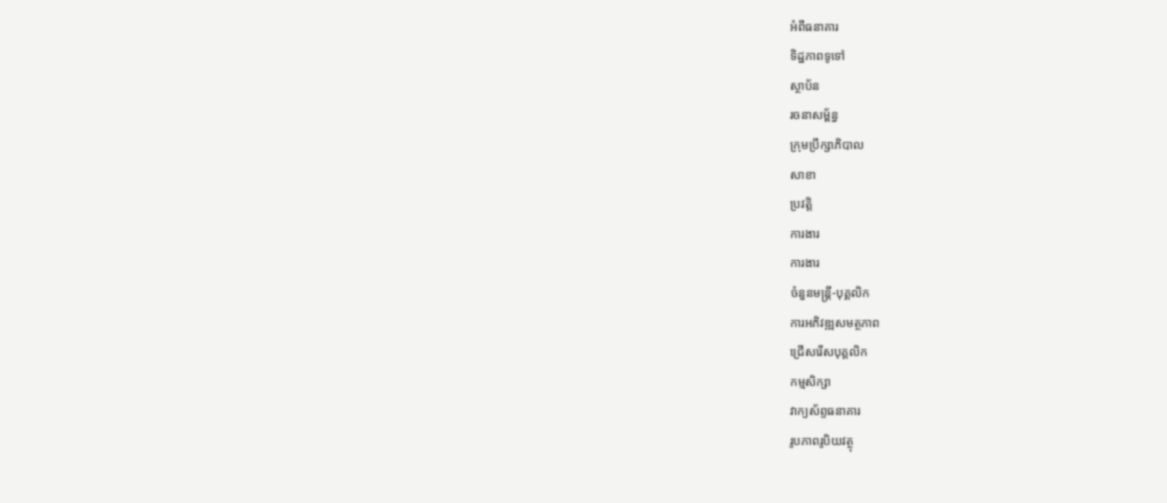អំពីធនាគារ
ទិដ្ឋភាពទូទៅ
ស្ថាប័ន
រចនាសម្ព័ន្ធ
ក្រុមប្រឹក្សាភិបាល
សាខា
ប្រវត្តិ
ការងារ
ការងារ
ចំនួនមន្ត្រី-បុគ្គលិក
ការអភិវឌ្ឍសមត្ថភាព
ជ្រើសរើសបុគ្គលិក
កម្មសិក្សា
វាក្យស័ព្ទធនាគារ
រូបភាពរូបិយវត្ថុ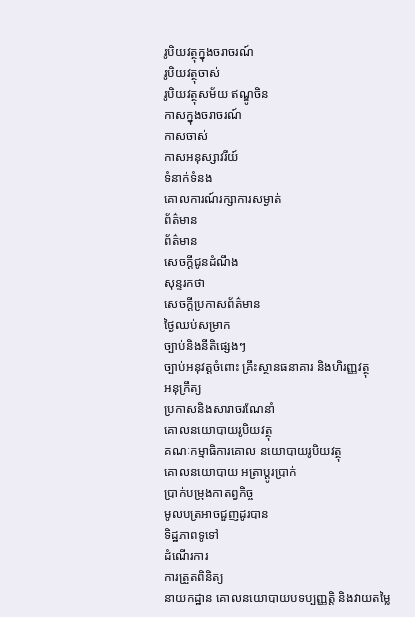រូបិយវត្ថុក្នុងចរាចរណ៍
រូបិយវត្ថុចាស់
រូបិយវត្ថុសម័យ ឥណ្ឌូចិន
កាសក្នុងចរាចរណ៍
កាសចាស់
កាសអនុស្សាវរីយ៍
ទំនាក់ទំនង
គោលការណ៍រក្សាការសម្ងាត់
ព័ត៌មាន
ព័ត៌មាន
សេចក្តីជូនដំណឹង
សុន្ទរកថា
សេចក្តីប្រកាសព័ត៌មាន
ថ្ងៃឈប់សម្រាក
ច្បាប់និងនីតិផ្សេងៗ
ច្បាប់អនុវត្តចំពោះ គ្រឹះស្ថានធនាគារ និងហិរញ្ញវត្ថុ
អនុក្រឹត្យ
ប្រកាសនិងសារាចរណែនាំ
គោលនយោបាយរូបិយវត្ថុ
គណៈកម្មាធិការគោល នយោបាយរូបិយវត្ថុ
គោលនយោបាយ អត្រាប្តូរប្រាក់
ប្រាក់បម្រុងកាតព្វកិច្ច
មូលបត្រអាចជួញដូរបាន
ទិដ្ឋភាពទូទៅ
ដំណើរការ
ការត្រួតពិនិត្យ
នាយកដ្ឋាន គោលនយោបាយបទប្បញ្ញត្តិ និងវាយតម្លៃ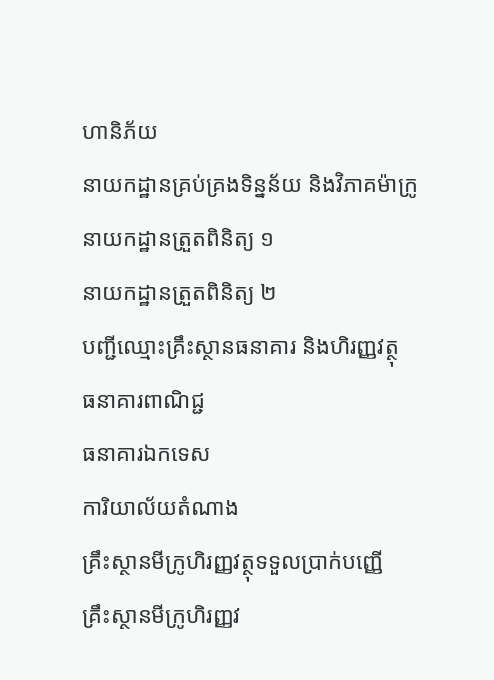ហានិភ័យ
នាយកដ្ឋានគ្រប់គ្រងទិន្នន័យ និងវិភាគម៉ាក្រូ
នាយកដ្ឋានត្រួតពិនិត្យ ១
នាយកដ្ឋានត្រួតពិនិត្យ ២
បញ្ជីឈ្មោះគ្រឹះស្ថានធនាគារ និងហិរញ្ញវត្ថុ
ធនាគារពាណិជ្ជ
ធនាគារឯកទេស
ការិយាល័យតំណាង
គ្រឹះស្ថានមីក្រូហិរញ្ញវត្ថុទទួលប្រាក់បញ្ញើ
គ្រឹះស្ថានមីក្រូហិរញ្ញវ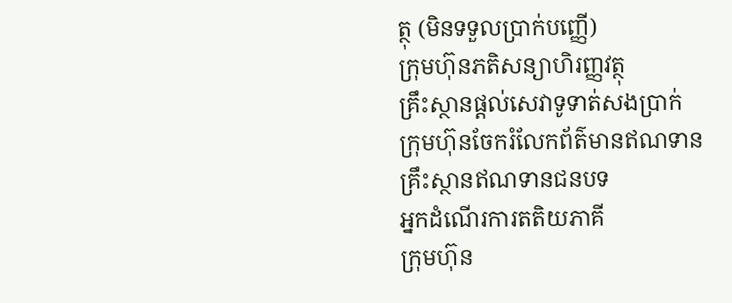ត្ថុ (មិនទទួលប្រាក់បញ្ញើ)
ក្រុមហ៊ុនភតិសន្យាហិរញ្ញវត្ថុ
គ្រឹះស្ថានផ្ដល់សេវាទូទាត់សងប្រាក់
ក្រុមហ៊ុនចែករំលែកព័ត៌មានឥណទាន
គ្រឹះស្ថានឥណទានជនបទ
អ្នកដំណើរការតតិយភាគី
ក្រុមហ៊ុន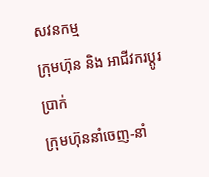សវនកម្ម
ក្រុមហ៊ុន និង អាជីវករប្តូរប្រាក់
ក្រុមហ៊ុននាំចេញ-នាំ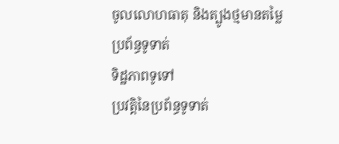ចូលលោហធាតុ និងត្បូងថ្មមានតម្លៃ
ប្រព័ន្ធទូទាត់
ទិដ្ឋភាពទូទៅ
ប្រវត្តិនៃប្រព័ន្ធទូទាត់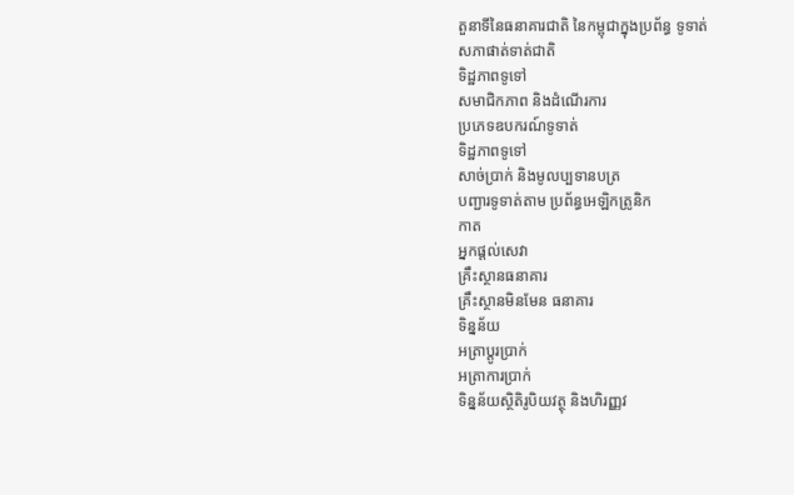តួនាទីនៃធនាគារជាតិ នៃកម្ពុជាក្នុងប្រព័ន្ធ ទូទាត់
សភាផាត់ទាត់ជាតិ
ទិដ្ឋភាពទូទៅ
សមាជិកភាព និងដំណើរការ
ប្រភេទឧបករណ៍ទូទាត់
ទិដ្ឋភាពទូទៅ
សាច់ប្រាក់ និងមូលប្បទានបត្រ
បញ្ជារទូទាត់តាម ប្រព័ន្ធអេឡិកត្រូនិក
កាត
អ្នកផ្តល់សេវា
គ្រឹះស្ថានធនាគារ
គ្រឹះស្ថានមិនមែន ធនាគារ
ទិន្នន័យ
អត្រាប្តូរបា្រក់
អត្រាការប្រាក់
ទិន្នន័យស្ថិតិរូបិយវត្ថុ និងហិរញ្ញវ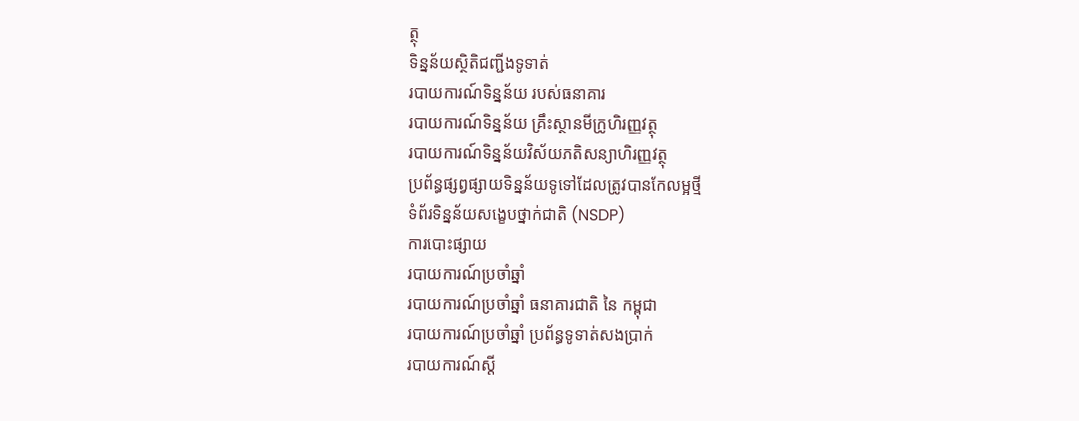ត្ថុ
ទិន្នន័យស្ថិតិជញ្ជីងទូទាត់
របាយការណ៍ទិន្នន័យ របស់ធនាគារ
របាយការណ៍ទិន្នន័យ គ្រឹះស្ថានមីក្រូហិរញ្ញវត្ថុ
របាយការណ៍ទិន្នន័យវិស័យភតិសន្យាហិរញ្ញវត្ថុ
ប្រព័ន្ធផ្សព្វផ្សាយទិន្នន័យទូទៅដែលត្រូវបានកែលម្អថ្មី
ទំព័រទិន្នន័យសង្ខេបថ្នាក់ជាតិ (NSDP)
ការបោះផ្សាយ
របាយការណ៍ប្រចាំឆ្នាំ
របាយការណ៍ប្រចាំឆ្នាំ ធនាគារជាតិ នៃ កម្ពុជា
របាយការណ៍ប្រចាំឆ្នាំ ប្រព័ន្ធទូទាត់សងប្រាក់
របាយការណ៍ស្តី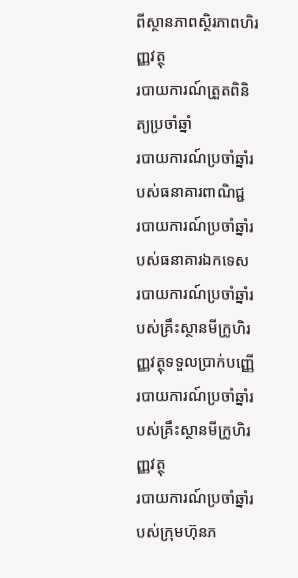ពីស្ថានភាពស្ថិរភាពហិរញ្ញវត្ថុ
របាយការណ៍ត្រួតពិនិត្យប្រចាំឆ្នាំ
របាយការណ៍ប្រចាំឆ្នាំរបស់ធនាគារពាណិជ្ជ
របាយការណ៍ប្រចាំឆ្នាំរបស់ធនាគារឯកទេស
របាយការណ៍ប្រចាំឆ្នាំរបស់គ្រឹះស្ថានមីក្រូហិរញ្ញវត្ថុទទួលប្រាក់បញ្ញើ
របាយការណ៍ប្រចាំឆ្នាំរបស់គ្រឹះស្ថានមីក្រូហិរញ្ញវត្ថុ
របាយការណ៍ប្រចាំឆ្នាំរបស់ក្រុមហ៊ុនភ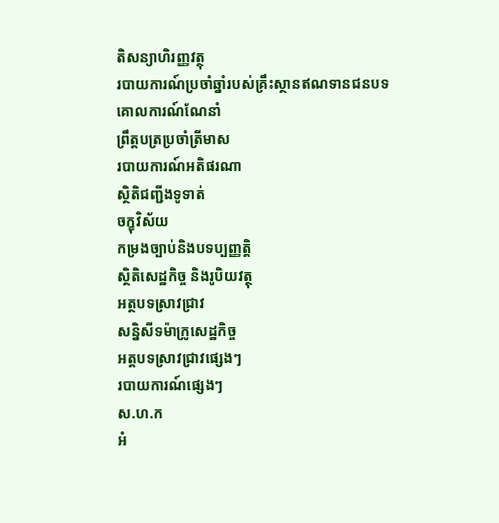តិសន្យាហិរញ្ញវត្ថុ
របាយការណ៍ប្រចាំឆ្នាំរបស់គ្រឹះស្ថានឥណទានជនបទ
គោលការណ៍ណែនាំ
ព្រឹត្តបត្រប្រចាំត្រីមាស
របាយការណ៍អតិផរណា
ស្ថិតិជញ្ជីងទូទាត់
ចក្ខុវិស័យ
កម្រងច្បាប់និងបទប្បញ្ញត្តិ
ស្ថិតិសេដ្ឋកិច្ច និងរូបិយវត្ថុ
អត្ថបទស្រាវជ្រាវ
សន្និសីទម៉ាក្រូសេដ្ឋកិច្ច
អត្តបទស្រាវជ្រាវផ្សេងៗ
របាយការណ៍ផ្សេងៗ
ស.ហ.ក
អំ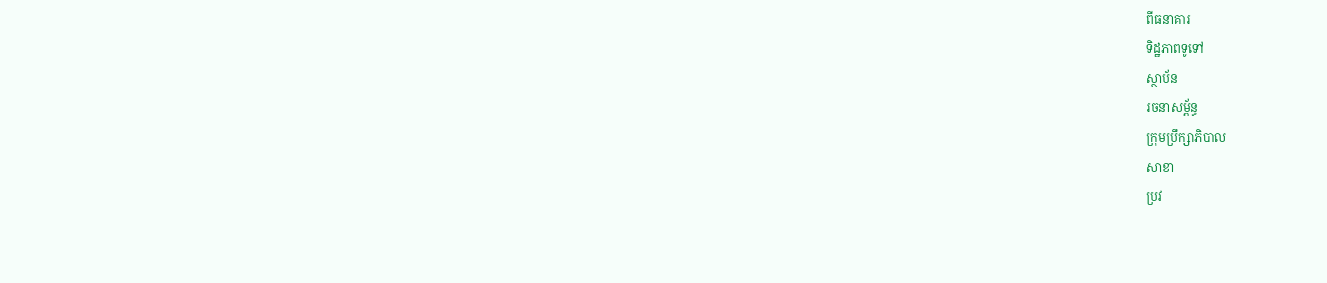ពីធនាគារ
ទិដ្ឋភាពទូទៅ
ស្ថាប័ន
រចនាសម្ព័ន្ធ
ក្រុមប្រឹក្សាភិបាល
សាខា
ប្រវ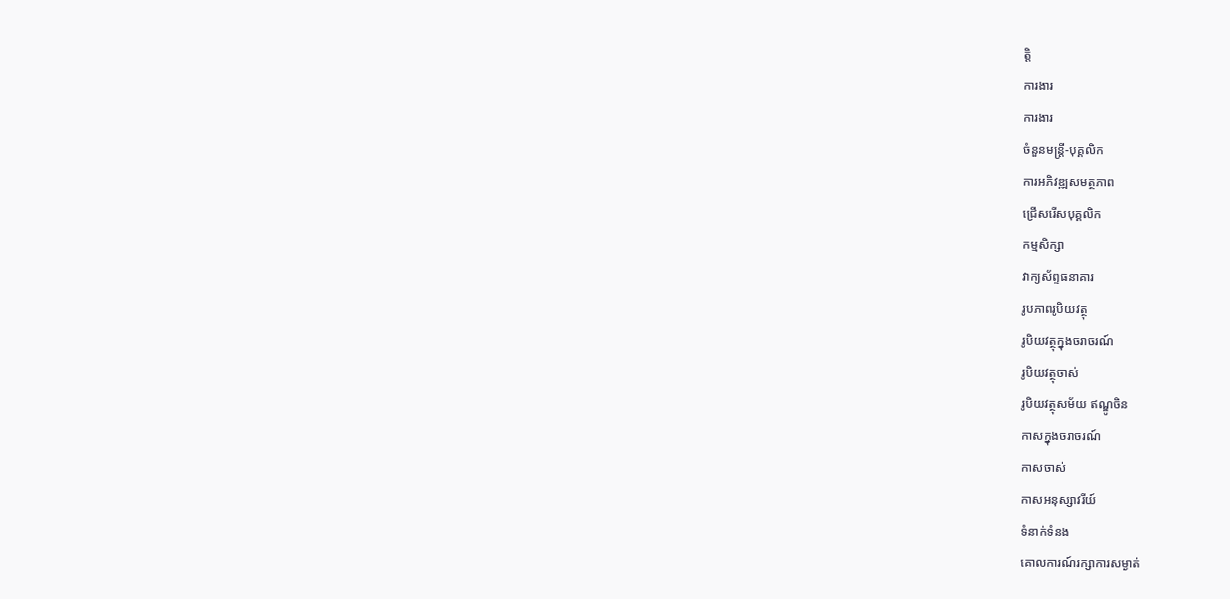ត្តិ
ការងារ
ការងារ
ចំនួនមន្ត្រី-បុគ្គលិក
ការអភិវឌ្ឍសមត្ថភាព
ជ្រើសរើសបុគ្គលិក
កម្មសិក្សា
វាក្យស័ព្ទធនាគារ
រូបភាពរូបិយវត្ថុ
រូបិយវត្ថុក្នុងចរាចរណ៍
រូបិយវត្ថុចាស់
រូបិយវត្ថុសម័យ ឥណ្ឌូចិន
កាសក្នុងចរាចរណ៍
កាសចាស់
កាសអនុស្សាវរីយ៍
ទំនាក់ទំនង
គោលការណ៍រក្សាការសម្ងាត់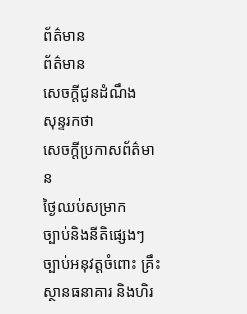ព័ត៌មាន
ព័ត៌មាន
សេចក្តីជូនដំណឹង
សុន្ទរកថា
សេចក្តីប្រកាសព័ត៌មាន
ថ្ងៃឈប់សម្រាក
ច្បាប់និងនីតិផ្សេងៗ
ច្បាប់អនុវត្តចំពោះ គ្រឹះស្ថានធនាគារ និងហិរ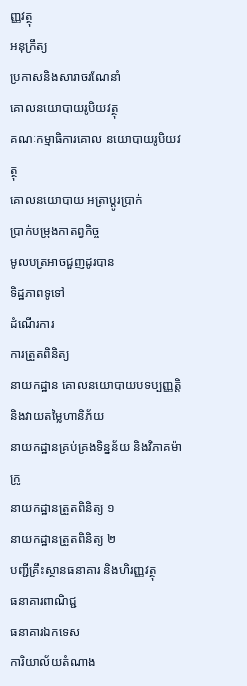ញ្ញវត្ថុ
អនុក្រឹត្យ
ប្រកាសនិងសារាចរណែនាំ
គោលនយោបាយរូបិយវត្ថុ
គណៈកម្មាធិការគោល នយោបាយរូបិយវត្ថុ
គោលនយោបាយ អត្រាប្តូរប្រាក់
ប្រាក់បម្រុងកាតព្វកិច្ច
មូលបត្រអាចជួញដូរបាន
ទិដ្ឋភាពទូទៅ
ដំណើរការ
ការត្រួតពិនិត្យ
នាយកដ្ឋាន គោលនយោបាយបទប្បញ្ញត្តិ និងវាយតម្លៃហានិភ័យ
នាយកដ្ឋានគ្រប់គ្រងទិន្នន័យ និងវិភាគម៉ាក្រូ
នាយកដ្ឋានត្រួតពិនិត្យ ១
នាយកដ្ឋានត្រួតពិនិត្យ ២
បញ្ជីគ្រឹះស្ថានធនាគារ និងហិរញ្ញវត្ថុ
ធនាគារពាណិជ្ជ
ធនាគារឯកទេស
ការិយាល័យតំណាង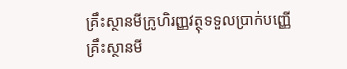គ្រឹះស្ថានមីក្រូហិរញ្ញវត្ថុទទួលប្រាក់បញ្ញើ
គ្រឹះស្ថានមី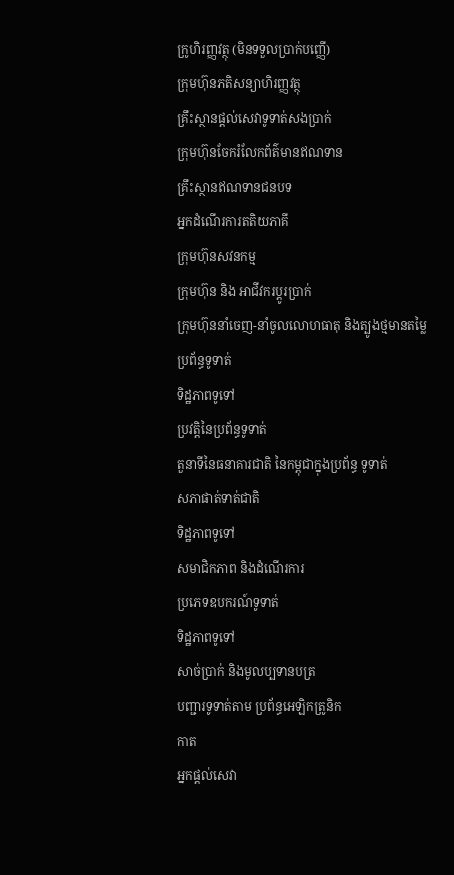ក្រូហិរញ្ញវត្ថុ (មិនទទួលប្រាក់បញ្ញើ)
ក្រុមហ៊ុនភតិសន្យាហិរញ្ញវត្ថុ
គ្រឹះស្ថានផ្ដល់សេវាទូទាត់សងប្រាក់
ក្រុមហ៊ុនចែករំលែកព័ត៌មានឥណទាន
គ្រឹះស្ថានឥណទានជនបទ
អ្នកដំណើរការតតិយភាគី
ក្រុមហ៊ុនសវនកម្ម
ក្រុមហ៊ុន និង អាជីវករប្តូរប្រាក់
ក្រុមហ៊ុននាំចេញ-នាំចូលលោហធាតុ និងត្បូងថ្មមានតម្លៃ
ប្រព័ន្ធទូទាត់
ទិដ្ឋភាពទូទៅ
ប្រវត្តិនៃប្រព័ន្ធទូទាត់
តួនាទីនៃធនាគារជាតិ នៃកម្ពុជាក្នុងប្រព័ន្ធ ទូទាត់
សភាផាត់ទាត់ជាតិ
ទិដ្ឋភាពទូទៅ
សមាជិកភាព និងដំណើរការ
ប្រភេទឧបករណ៍ទូទាត់
ទិដ្ឋភាពទូទៅ
សាច់ប្រាក់ និងមូលប្បទានបត្រ
បញ្ជារទូទាត់តាម ប្រព័ន្ធអេឡិកត្រូនិក
កាត
អ្នកផ្តល់សេវា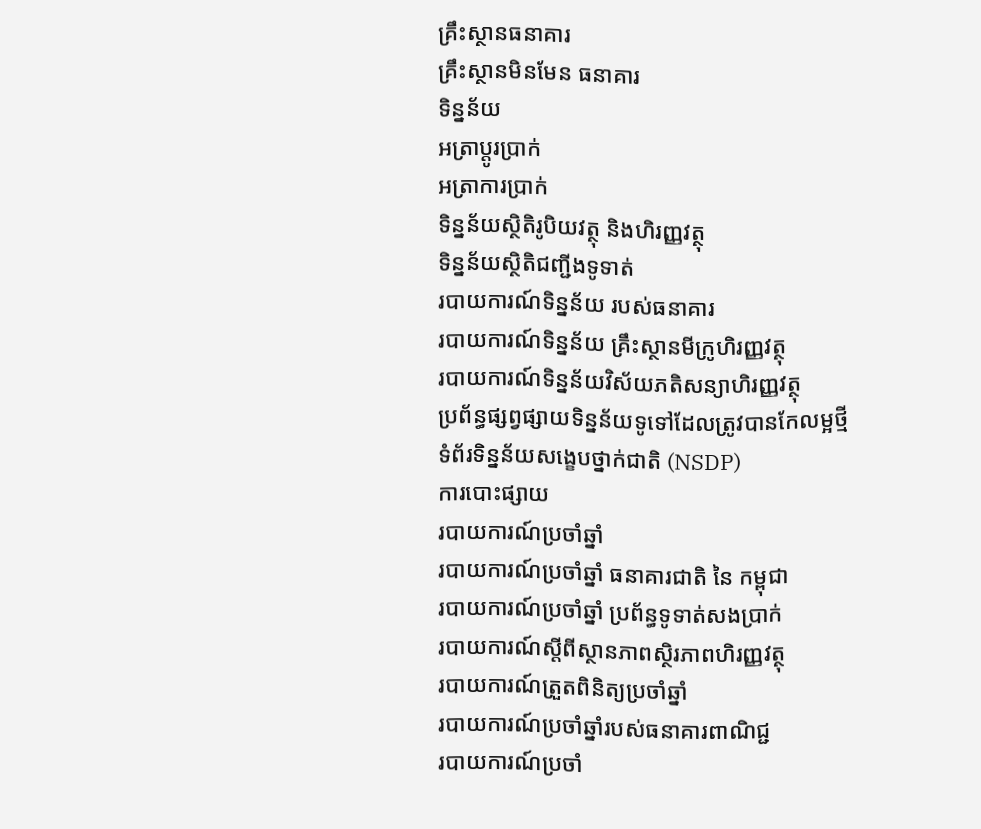គ្រឹះស្ថានធនាគារ
គ្រឹះស្ថានមិនមែន ធនាគារ
ទិន្នន័យ
អត្រាប្តូរបា្រក់
អត្រាការប្រាក់
ទិន្នន័យស្ថិតិរូបិយវត្ថុ និងហិរញ្ញវត្ថុ
ទិន្នន័យស្ថិតិជញ្ជីងទូទាត់
របាយការណ៍ទិន្នន័យ របស់ធនាគារ
របាយការណ៍ទិន្នន័យ គ្រឹះស្ថានមីក្រូហិរញ្ញវត្ថុ
របាយការណ៍ទិន្នន័យវិស័យភតិសន្យាហិរញ្ញវត្ថុ
ប្រព័ន្ធផ្សព្វផ្សាយទិន្នន័យទូទៅដែលត្រូវបានកែលម្អថ្មី
ទំព័រទិន្នន័យសង្ខេបថ្នាក់ជាតិ (NSDP)
ការបោះផ្សាយ
របាយការណ៍ប្រចាំឆ្នាំ
របាយការណ៍ប្រចាំឆ្នាំ ធនាគារជាតិ នៃ កម្ពុជា
របាយការណ៍ប្រចាំឆ្នាំ ប្រព័ន្ធទូទាត់សងប្រាក់
របាយការណ៍ស្តីពីស្ថានភាពស្ថិរភាពហិរញ្ញវត្ថុ
របាយការណ៍ត្រួតពិនិត្យប្រចាំឆ្នាំ
របាយការណ៍ប្រចាំឆ្នាំរបស់ធនាគារពាណិជ្ជ
របាយការណ៍ប្រចាំ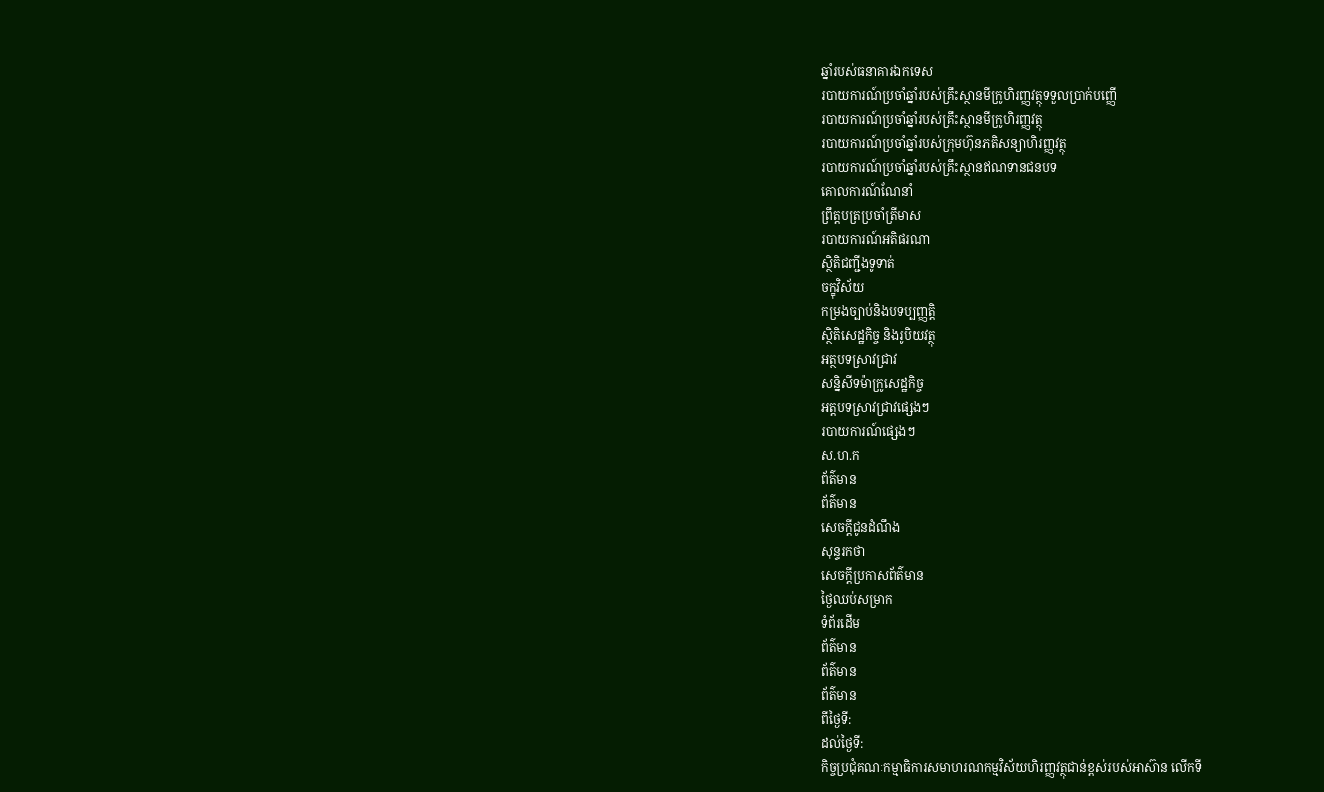ឆ្នាំរបស់ធនាគារឯកទេស
របាយការណ៍ប្រចាំឆ្នាំរបស់គ្រឹះស្ថានមីក្រូហិរញ្ញវត្ថុទទួលប្រាក់បញ្ញើ
របាយការណ៍ប្រចាំឆ្នាំរបស់គ្រឹះស្ថានមីក្រូហិរញ្ញវត្ថុ
របាយការណ៍ប្រចាំឆ្នាំរបស់ក្រុមហ៊ុនភតិសន្យាហិរញ្ញវត្ថុ
របាយការណ៍ប្រចាំឆ្នាំរបស់គ្រឹះស្ថានឥណទានជនបទ
គោលការណ៍ណែនាំ
ព្រឹត្តបត្រប្រចាំត្រីមាស
របាយការណ៍អតិផរណា
ស្ថិតិជញ្ជីងទូទាត់
ចក្ខុវិស័យ
កម្រងច្បាប់និងបទប្បញ្ញត្តិ
ស្ថិតិសេដ្ឋកិច្ច និងរូបិយវត្ថុ
អត្ថបទស្រាវជ្រាវ
សន្និសីទម៉ាក្រូសេដ្ឋកិច្ច
អត្តបទស្រាវជ្រាវផ្សេងៗ
របាយការណ៍ផ្សេងៗ
ស.ហ.ក
ព័ត៌មាន
ព័ត៌មាន
សេចក្តីជូនដំណឹង
សុន្ទរកថា
សេចក្តីប្រកាសព័ត៌មាន
ថ្ងៃឈប់សម្រាក
ទំព័រដើម
ព័ត៌មាន
ព័ត៌មាន
ព័ត៌មាន
ពីថ្ងៃទី:
ដល់ថ្ងៃទី:
កិច្ចប្រជុំគណៈកម្មាធិការសមាហរណកម្មវិស័យហិរញ្ញវត្ថុជាន់ខ្ពស់របស់អាស៊ាន លើកទី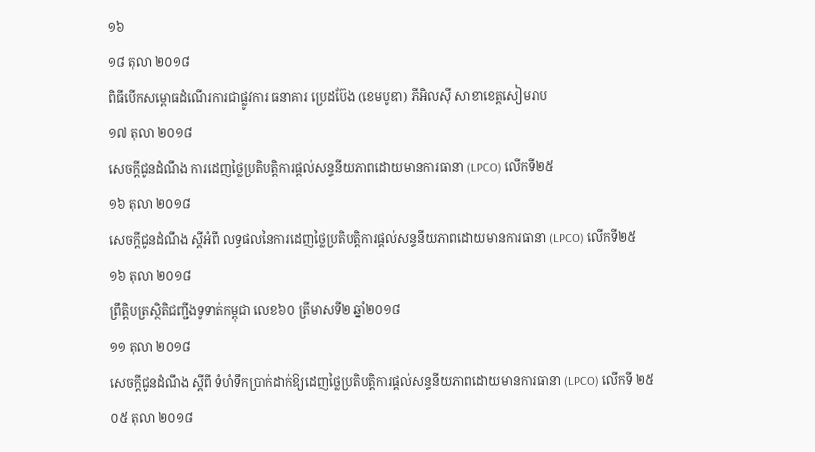១៦
១៨ តុលា ២០១៨
ពិធីបើកសម្ពោធដំណើរការជាផ្លូវការ ធនាគារ ប្រេដប៊ែង (ខេមបូឌា) ភីអិលស៊ី សាខាខេត្តសៀមរាប
១៧ តុលា ២០១៨
សេចក្តីជូនដំណឹង ការដេញថ្លៃប្រតិបត្តិការផ្តល់សន្ទនីយភាពដោយមានការធានា (LPCO) លើកទី២៥
១៦ តុលា ២០១៨
សេចក្តីជូនដំណឹង ស្តីអំពី លទ្ធផលនៃការដេញថ្លៃប្រតិបត្តិការផ្តល់សន្ទនីយភាពដោយមានការធានា (LPCO) លើកទី២៥
១៦ តុលា ២០១៨
ព្រឹត្តិបត្រស្ថិតិជញ្ជីងទូទាត់កម្ពុជា លេខ៦០ ត្រីមាសទី២ ឆ្នាំ២០១៨
១១ តុលា ២០១៨
សេចក្តីជូនដំណឹង ស្តីពី ទំហំទឹកប្រាក់ដាក់ឱ្យដេញថ្លៃប្រតិបត្តិការផ្តល់សន្ទនីយភាពដោយមានការធានា (LPCO) លើកទី ២៥
០៥ តុលា ២០១៨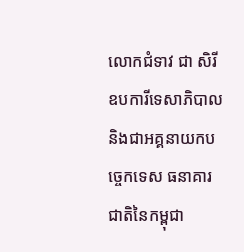លោកជំទាវ ជា សិរី ឧបការីទេសាភិបាល និងជាអគ្គនាយកបច្ចេកទេស ធនាគារជាតិនៃកម្ពុជា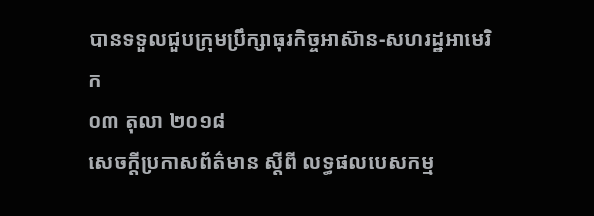បានទទួលជួបក្រុមប្រឹក្សាធុរកិច្ចអាស៊ាន-សហរដ្ឋអាមេរិក
០៣ តុលា ២០១៨
សេចក្តីប្រកាសព័ត៌មាន ស្តីពី លទ្ធផលបេសកម្ម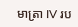មាត្រា IV រប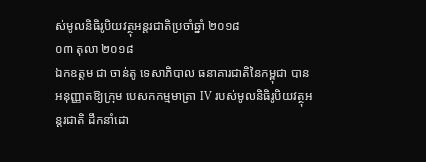ស់មូលនិធិរូបិយវត្ថុអន្តរជាតិប្រចាំឆ្នាំ ២០១៨
០៣ តុលា ២០១៨
ឯកឧត្តម ជា ចាន់តូ ទេសាភិបាល ធនាគារជាតិនៃកម្ពុជា បានអនុញ្ញាតឱ្យក្រុម បេសកកម្មមាត្រា IV របស់មូលនិធិរូបិយវត្ថុអន្តរជាតិ ដឹកនាំដោ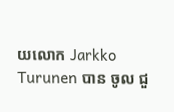យលោក Jarkko Turunen បាន ចូល ជួ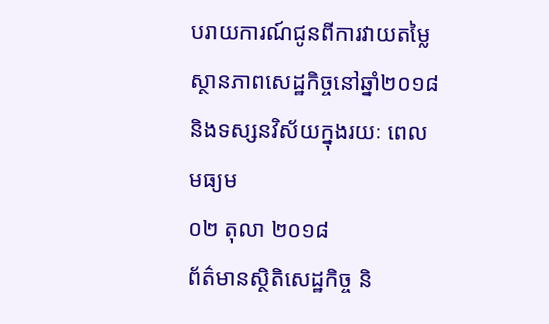បរាយការណ៍ជូនពីការវាយតម្លៃស្ថានភាពសេដ្ឋកិច្ចនៅឆ្នាំ២០១៨ និងទស្សនវិស័យក្នុងរយៈ ពេល មធ្យម
០២ តុលា ២០១៨
ព័ត៌មានស្ថិតិសេដ្ឋកិច្ច និ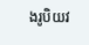ងរូបិយវ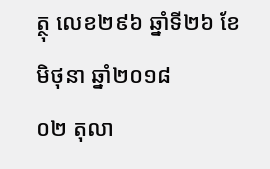ត្ថុ លេខ២៩៦ ឆ្នាំទី២៦ ខែមិថុនា ឆ្នាំ២០១៨
០២ តុលា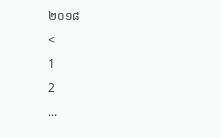២០១៨
<
1
2
...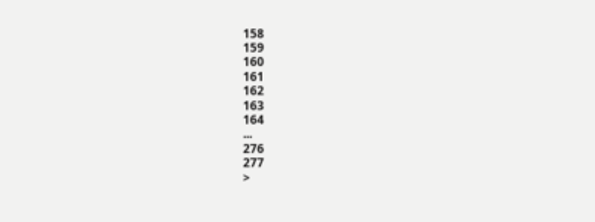158
159
160
161
162
163
164
...
276
277
>